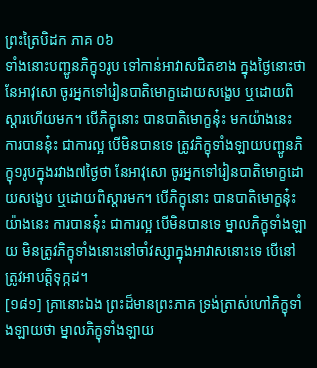ព្រះត្រៃបិដក ភាគ ០៦
ទាំងនោះបញ្ជូនភិក្ខុ១រូប ទៅកាន់អាវាសជិតខាង ក្នុងថ្ងៃនោះថា នែអាវុសោ ចូរអ្នកទៅរៀនបាតិមោក្ខដោយសង្ខេប ឬដោយពិស្តារហើយមក។ បើភិក្ខុនោះ បានបាតិមោក្ខនុ៎ះ មកយ៉ាងនេះ ការបាននុ៎ះ ជាការល្អ បើមិនបានទេ ត្រូវភិក្ខុទាំងឡាយបញ្ជូនភិក្ខុ១រូបក្នុងរវាង៧ថ្ងៃថា នែអាវុសោ ចូរអ្នកទៅរៀនបាតិមោក្ខដោយសង្ខេប ឬដោយពិស្តារមក។ បើភិក្ខុនោះ បានបាតិមោក្ខនុ៎ះ យ៉ាងនេះ ការបាននុ៎ះ ជាការល្អ បើមិនបានទេ ម្នាលភិក្ខុទាំងឡាយ មិនត្រូវភិក្ខុទាំងនោះនៅចាំវស្សាក្នុងអាវាសនោះទេ បើនៅ ត្រូវអាបត្តិទុក្កដ។
[១៨១] គ្រានោះឯង ព្រះដ៏មានព្រះភាគ ទ្រង់ត្រាស់ហៅភិក្ខុទាំងឡាយថា ម្នាលភិក្ខុទាំងឡាយ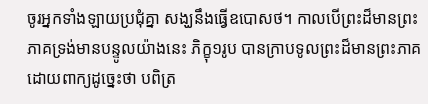ចូរអ្នកទាំងឡាយប្រជុំគ្នា សង្ឃនឹងធ្វើឧបោសថ។ កាលបើព្រះដ៏មានព្រះភាគទ្រង់មានបន្ទូលយ៉ាងនេះ ភិក្ខុ១រូប បានក្រាបទូលព្រះដ៏មានព្រះភាគដោយពាក្យដូច្នេះថា បពិត្រ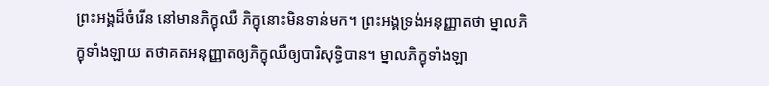ព្រះអង្គដ៏ចំរើន នៅមានភិក្ខុឈឺ ភិក្ខុនោះមិនទាន់មក។ ព្រះអង្គទ្រង់អនុញ្ញាតថា ម្នាលភិក្ខុទាំងឡាយ តថាគតអនុញ្ញាតឲ្យភិក្ខុឈឺឲ្យបារិសុទ្ធិបាន។ ម្នាលភិក្ខុទាំងឡា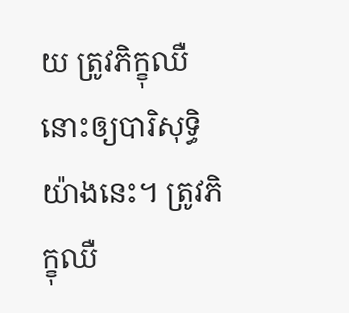យ ត្រូវភិក្ខុឈឺនោះឲ្យបារិសុទ្ធិយ៉ាងនេះ។ ត្រូវភិក្ខុឈឺ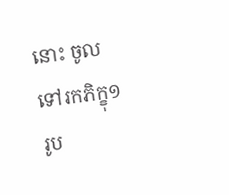នោះ ចូលទៅរកភិក្ខុ១រូប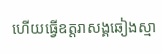ហើយធ្វើឧត្តរាសង្គឆៀងស្មា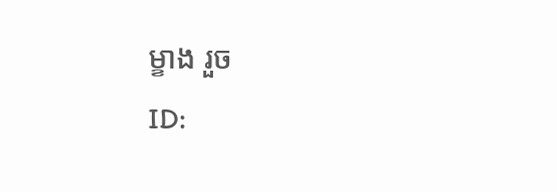ម្ខាង រួច
ID: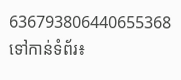636793806440655368
ទៅកាន់ទំព័រ៖